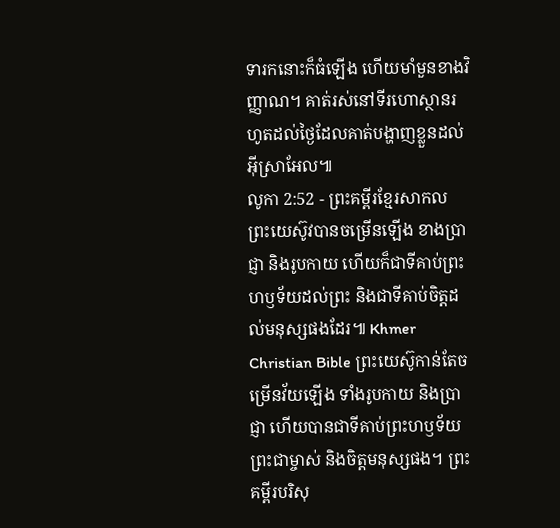ទារកនោះក៏ធំឡើង ហើយមាំមួនខាងវិញ្ញាណ។ គាត់រស់នៅទីរហោស្ថានរហូតដល់ថ្ងៃដែលគាត់បង្ហាញខ្លួនដល់អ៊ីស្រាអែល៕
លូកា 2:52 - ព្រះគម្ពីរខ្មែរសាកល ព្រះយេស៊ូវបានចម្រើនឡើង ខាងប្រាជ្ញា និងរូបកាយ ហើយក៏ជាទីគាប់ព្រះហឫទ័យដល់ព្រះ និងជាទីគាប់ចិត្តដល់មនុស្សផងដែរ៕ Khmer Christian Bible ព្រះយេស៊ូកាន់តែចម្រើនវ័យឡើង ទាំងរូបកាយ និងប្រាជ្ញា ហើយបានជាទីគាប់ព្រះហឫទ័យព្រះជាម្ចាស់ និងចិត្ដមនុស្សផង។ ព្រះគម្ពីរបរិសុ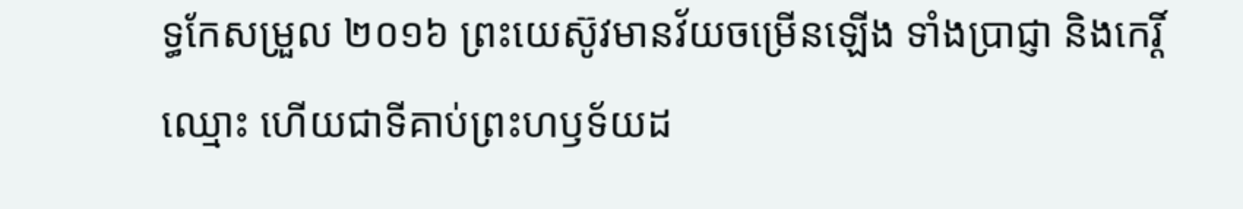ទ្ធកែសម្រួល ២០១៦ ព្រះយេស៊ូវមានវ័យចម្រើនឡើង ទាំងប្រាជ្ញា និងកេរ្តិ៍ឈ្មោះ ហើយជាទីគាប់ព្រះហឫទ័យដ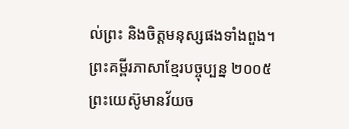ល់ព្រះ និងចិត្តមនុស្សផងទាំងពួង។ ព្រះគម្ពីរភាសាខ្មែរបច្ចុប្បន្ន ២០០៥ ព្រះយេស៊ូមានវ័យច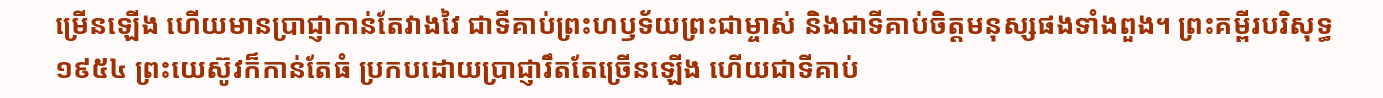ម្រើនឡើង ហើយមានប្រាជ្ញាកាន់តែវាងវៃ ជាទីគាប់ព្រះហឫទ័យព្រះជាម្ចាស់ និងជាទីគាប់ចិត្តមនុស្សផងទាំងពួង។ ព្រះគម្ពីរបរិសុទ្ធ ១៩៥៤ ព្រះយេស៊ូវក៏កាន់តែធំ ប្រកបដោយប្រាជ្ញារឹតតែច្រើនឡើង ហើយជាទីគាប់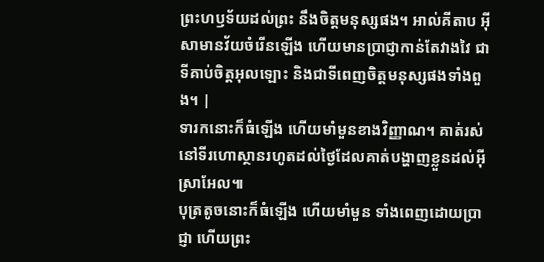ព្រះហឫទ័យដល់ព្រះ នឹងចិត្តមនុស្សផង។ អាល់គីតាប អ៊ីសាមានវ័យចំរើនឡើង ហើយមានប្រាជ្ញាកាន់តែវាងវៃ ជាទីគាប់ចិត្តអុលឡោះ និងជាទីពេញចិត្តមនុស្សផងទាំងពួង។ |
ទារកនោះក៏ធំឡើង ហើយមាំមួនខាងវិញ្ញាណ។ គាត់រស់នៅទីរហោស្ថានរហូតដល់ថ្ងៃដែលគាត់បង្ហាញខ្លួនដល់អ៊ីស្រាអែល៕
បុត្រតូចនោះក៏ធំឡើង ហើយមាំមួន ទាំងពេញដោយប្រាជ្ញា ហើយព្រះ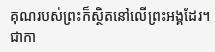គុណរបស់ព្រះក៏ស្ថិតនៅលើព្រះអង្គដែរ។
ជាកា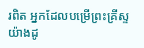រពិត អ្នកដែលបម្រើព្រះគ្រីស្ទយ៉ាងដូ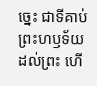ច្នេះ ជាទីគាប់ព្រះហឫទ័យដល់ព្រះ ហើ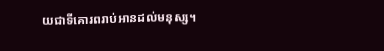យជាទីគោរពរាប់អានដល់មនុស្ស។